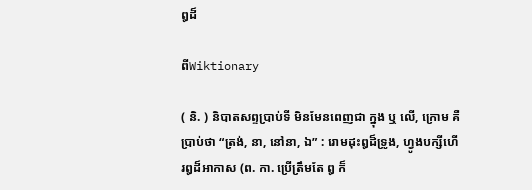ឰដ៏

ពីWiktionary

( និ. ) និបាតសព្ទប្រាប់ទី មិនមែនពេញជា ក្នុង ឬ លើ, ក្រោម គឺប្រាប់ថា “ត្រង់, នា, នៅនា, ឯ” : រោមដុះឰដ៏ទ្រូង, ហ្វូងបក្សីហើរឰដ៏អាកាស (ព. កា. ប្រើត្រឹមតែ ឰ ក៏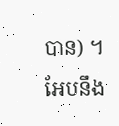បាន) ។ អែបនឹង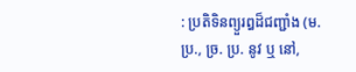: ប្រតិទិនព្យួរឰដ៏ជញ្ជាំង (ម. ប្រ., ច្រ. ប្រ. នូវ ឬ នៅ,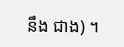នឹង ជាង) ។